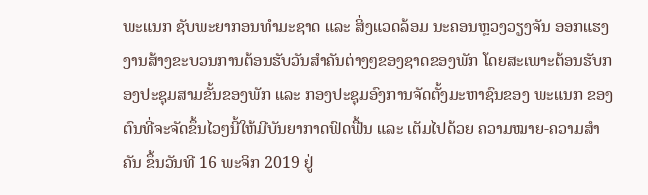ພະແນກ ຊັບພະຍາກອນທໍາມະຊາດ ແລະ ສິ່ງແວດລ້ອມ ນະຄອນຫຼວງວຽງຈັນ ອອກແຮງງານສ້າງຂະບວນການຕ້ອນຮັບວັນສໍາຄັນຕ່າງໆຂອງຊາດຂອງພັກ ໂດຍສະເພາະຕ້ອນຮັບກອງປະຊຸມສາມຂັ້ນຂອງພັກ ແລະ ກອງປະຊຸມອົງການຈັດຕັ້ງມະຫາຊົນຂອງ ພະແນກ ຂອງຕົນທີ່ຈະຈັດຂຶ້ນໄວໆນີ້ໃຫ້ມີບັນຍາກາດຟົດຟື້ນ ແລະ ເຕັມໄປດ້ວຍ ຄວາມໝາຍ-ຄວາມສໍາຄັນ ຂຶ້ນວັນທີ 16 ພະຈິກ 2019 ຢູ່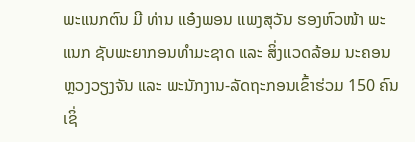ພະແນກຕົນ ມີ ທ່ານ ແອ໋ງພອນ ແພງສຸວັນ ຮອງຫົວໜ້າ ພະແນກ ຊັບພະຍາກອນທໍາມະຊາດ ແລະ ສິ່ງແວດລ້ອມ ນະຄອນຫຼວງວຽງຈັນ ແລະ ພະນັກງານ-ລັດຖະກອນເຂົ້າຮ່ວມ 150 ຄົນ ເຊິ່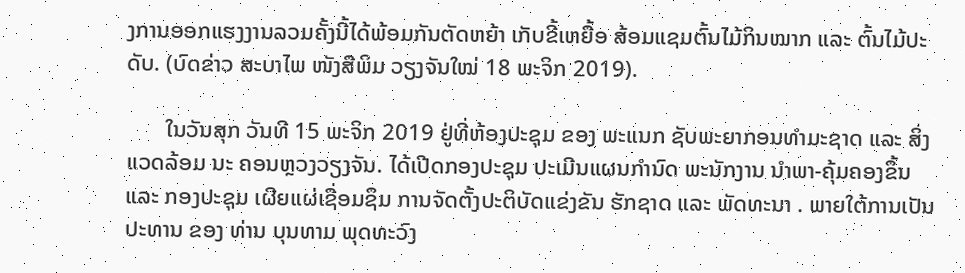ງການອອກແຮງງານລວມຄັ້ງນີ້ໄດ້ພ້ອມກັນຕັດຫຍ້າ ເກັບຂີ້ເຫຍື້ອ ສ້ອມແຊມຕົ້ນໄມ້ກິນໝາກ ແລະ ຕົ້ນໄມ້ປະດັບ. (ບົດຂ່າວ ສະບາໄພ ໜັງສືພິມ ວຽງຈັນໃໝ່ 18 ພະຈິກ 2019).

       ໃນວັນສຸກ ວັນທີ 15 ພະຈິກ 2019 ຢູ່ທີ່ຫ້ອງປະຊຸມ ຂອງ ພະແນກ ຊັບພະຍາກອນທຳມະຊາດ ແລະ ສິ່ງແວດລ້ອມ ນະ ຄອນຫຼວງວຽງຈັນ. ໄດ້ເປີດກອງປະຊຸມ ປະເມີນແຜນກຳນົດ ພະນັກງານ ນຳພາ-ຄຸ້ມຄອງຂຶ້ນ ແລະ ກອງປະຊຸມ ເຜີຍແຜ່ເຊື່ອມຊຶມ ການຈັດຕັ້ງປະຕິບັດແຂ່ງຂັນ ຮັກຊາດ ແລະ ພັດທະນາ . ພາຍໃຕ້ການເປັນ ປະທານ ຂອງ ທ່ານ ບຸນທາມ ພຸດທະວົງ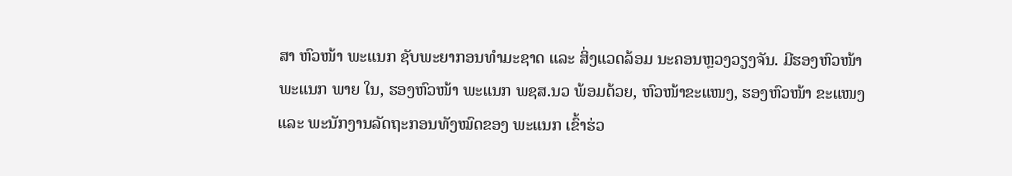ສາ ຫົວໜ້າ ພະແນກ ຊັບພະຍາກອນທຳມະຊາດ ແລະ ສິ່ງແວດລ້ອມ ນະຄອນຫຼວງວຽງຈັນ. ມີຮອງຫົວໜ້າ ພະແນກ ພາຍ ໃນ, ຮອງຫົວໜ້າ ພະແນກ ພຊສ.ນວ ພ້ອມດ້ວຍ, ຫົວໜ້າຂະແໜງ, ຮອງຫົວໜ້າ ຂະແໜງ ແລະ ພະນັກງານລັດຖະກອນທັງໝົດຂອງ ພະແນກ ເຂົ້າຮ່ວ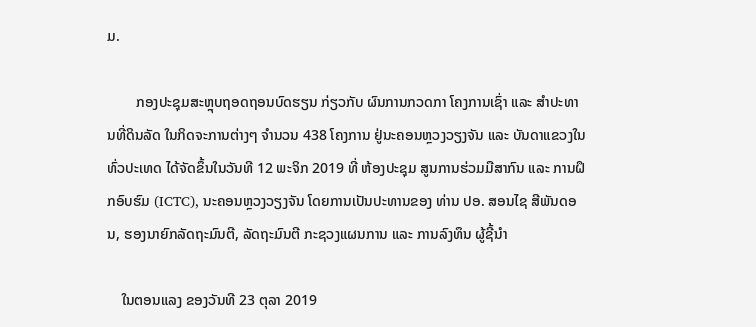ມ.

        ກອງປະຊຸມສະຫຼຸບຖອດຖອນບົດຮຽນ ກ່ຽວກັບ ຜົນການກວດກາ ໂຄງການເຊົ່າ ແລະ ສໍາປະທານທີ່ດິນລັດ ໃນກິດຈະການຕ່າງໆ ຈຳນວນ 438 ໂຄງການ ຢູ່ນະຄອນຫຼວງວຽງຈັນ ແລະ ບັນດາແຂວງໃນທົ່ວປະເທດ ໄດ້ຈັດຂຶ້ນໃນວັນທີ 12 ພະຈິກ 2019 ທີ່ ຫ້ອງປະຊຸມ ສູນການຮ່ວມມືສາກົນ ແລະ ການຝຶກອົບຮົມ (ICTC), ນະຄອນຫຼວງວຽງຈັນ ໂດຍການເປັນປະທານຂອງ ທ່ານ ປອ. ສອນໄຊ ສີພັນດອນ, ຮອງນາຍົກລັດຖະມົນຕີ, ລັດຖະມົນຕີ ກະຊວງແຜນການ ແລະ ການລົງທຶນ ຜູ້ຊີ້ນຳ

    ໃນຕອນແລງ ຂອງວັນທີ 23 ຕຸລາ 2019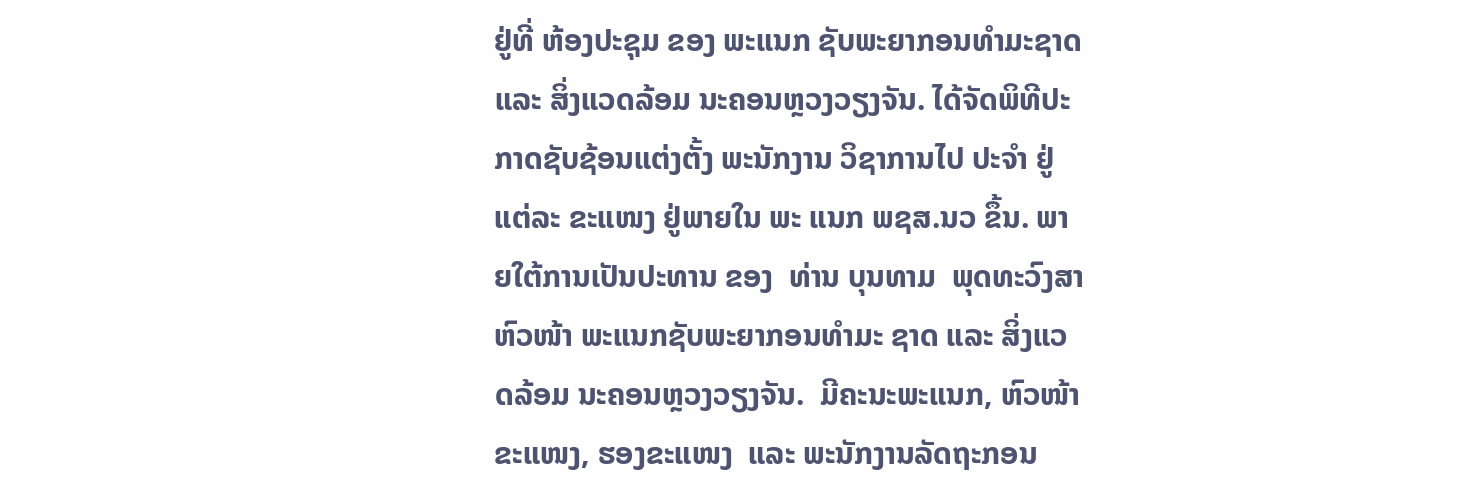ຢູ່ທີ່ ຫ້ອງປະຊຸມ ຂອງ ພະແນກ ຊັບພະຍາກອນທຳມະຊາດ ແລະ ສິ່ງແວດລ້ອມ ນະຄອນຫຼວງວຽງຈັນ. ໄດ້ຈັດພິທີປະກາດຊັບຊ້ອນແຕ່ງຕັ້ງ ພະນັກງານ ວິຊາການໄປ ປະຈຳ ຢູ່ແຕ່ລະ ຂະແໜງ ຢູ່ພາຍໃນ ພະ ແນກ ພຊສ.ນວ ຂຶ້ນ. ພາຍໃຕ້ການເປັນປະທານ ຂອງ  ທ່ານ ບຸນທາມ  ພຸດທະວົງສາ ຫົວໜ້າ ພະແນກຊັບພະຍາກອນທຳມະ ຊາດ ແລະ ສິ່ງແວດລ້ອມ ນະຄອນຫຼວງວຽງຈັນ.  ມີຄະນະພະແນກ, ຫົວໜ້າຂະແໜງ, ຮອງຂະແໜງ  ແລະ ພະນັກງານລັດຖະກອນ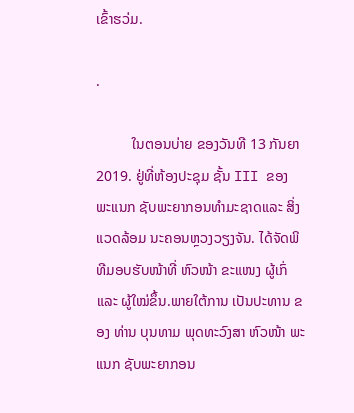ເຂົ້າຮວ່ມ.

.

          ໃນຕອນບ່າຍ ຂອງວັນທີ 13 ກັນຍາ 2019. ຢູ່ທີ່ຫ້ອງປະຊຸມ ຊັ້ນ III ຂອງ ພະແນກ ຊັບພະຍາກອນທຳມະຊາດແລະ ສິ່ງແວດລ້ອມ ນະຄອນຫຼວງວຽງຈັນ. ໄດ້ຈັດພິທີມອບຮັບໜ້າທີ່ ຫົວໜ້າ ຂະແໜງ ຜູ້ເກົ່ ແລະ ຜູ້ໃໝ່ຂຶ້ນ.ພາຍໃຕ້ການ ເປັນປະທານ ຂອງ ທ່ານ ບຸນທາມ ພຸດທະວົງສາ ຫົວໜ້າ ພະແນກ ຊັບພະຍາກອນ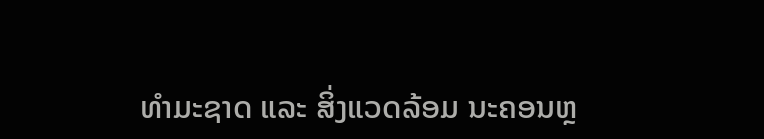ທຳມະຊາດ ແລະ ສິ່ງແວດລ້ອມ ນະຄອນຫຼ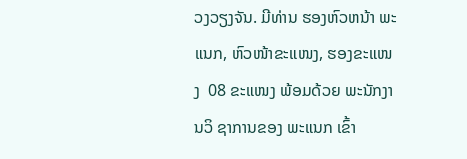ວງວຽງຈັນ. ມີທ່ານ ຮອງຫົວຫນ້າ ພະແນກ, ຫົວໜ້າຂະແໜງ, ຮອງຂະແໜງ  08 ຂະແໜງ ພ້ອມດ້ວຍ ພະນັກງານວິ ຊາການຂອງ ພະແນກ ເຂົ້າ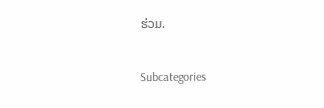ຮ່ວມ.

Subcategories